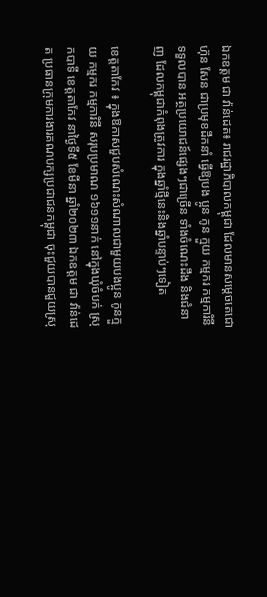ឯកឧត្តម ជា វ៉ាន់ដេត៖ រាជរដ្ឋាភិបាលកម្ពុជា ដែលមានសម្តេចតេជោ ហ៊ុន សែន ជាប្រមុខដឹកនាំ ធ្វើឱ្យបង ប្អូន កូន ក្មួយ កម្មករ កម្មការិនី ទទួលបាន អត្ថប្រយោជន៍ផ្សេងៗជាច្រើន ទាំងចំណេះដឹង និងជំនាញ ដែលកម្ពុជាកំពុងត្រូវការ ក្នុងឆ្នាំថ្មីនេះនិងឆ្នាំបន្ទាប់ៗទៀត

ខេត្តតាកែវ ៖ ក្នុងឱកាសជួបសំណេះសំណាលជាមួយបងប្អូន កូនក្មួយ កម្មករ កម្មការិនី សរុបប្រមាណ ១៦១១នាក់ នៅក្នុងឃុំចំបក់ ស្រុកបាទី ខេត្តតាកែវ នាថ្ងៃទី៥ ខែមីនា ឆ្នាំ២០២៣ ឯកឧត្តម ជា វ៉ាន់ដេត ប្រធានក្រុមការងារគណបក្សប្រជាជនកម្ពុជា ចុះជួយបានជួយស្រុ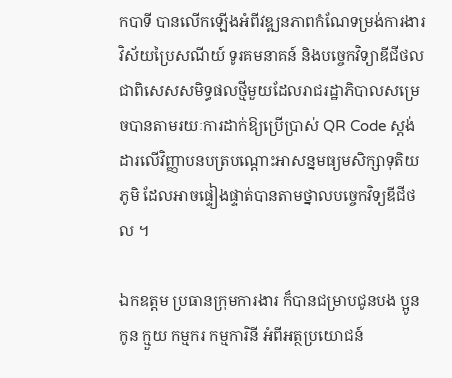កបាទី បានលើកឡើងអំពីវឌ្ឍនភាពកំណែទម្រង់ការងារវិស័យប្រៃសណីយ៍ ទូរគមនាគន៍ និងបច្ចេកវិទ្យាឌីជីថល ជាពិសេសសមិទ្ធផលថ្មីមួយដែលរាជរដ្ឋាភិបាលសម្រេចបានតាមរយៈការដាក់ឱ្យប្រើប្រាស់ QR Code ស្ដង់ដារលើវិញ្ញាបនបត្របណ្តោះអាសន្នមធ្យមសិក្សាទុតិយភូមិ ដែលអាចផ្ទៀងផ្ទាត់បានតាមថ្នាលបច្ចេកវិទ្យឌីជីថល ។

ឯកឧត្តម ប្រធានក្រុមការងារ ក៏បានជម្រាបជូនបង ប្អូន កូន ក្មួយ កម្មករ កម្មការិនី អំពីអត្ថប្រយោជន៍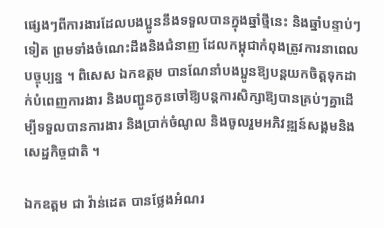ផ្សេងៗពីការងារដែលបងប្អូននឹងទទួលបានក្នុងឆ្នាំថ្មីនេះ និងឆ្នាំបន្ទាប់ៗទៀត ព្រមទាំងចំណេះដឹងនិងជំនាញ ដែលកម្ពុជាកំពុងត្រូវការនាពេលបច្ចុប្បន្ន ។ ពិសេស ឯកឧត្តម បានណែនាំបងប្អូនឱ្យបន្តយកចិត្តទុកដាក់បំពេញការងារ និងបញ្ជូនកូនចៅឱ្យបន្តការសិក្សាឱ្យបានគ្រប់ៗគ្នាដើម្បីទទួលបានការងារ និងប្រាក់ចំណូល និងចូលរួមអភិវឌ្ឍន៍សង្គមនិងសេដ្ឋកិច្ចជាតិ ។

ឯកឧត្តម ជា វ៉ាន់ដេត បានថ្លែងអំណរ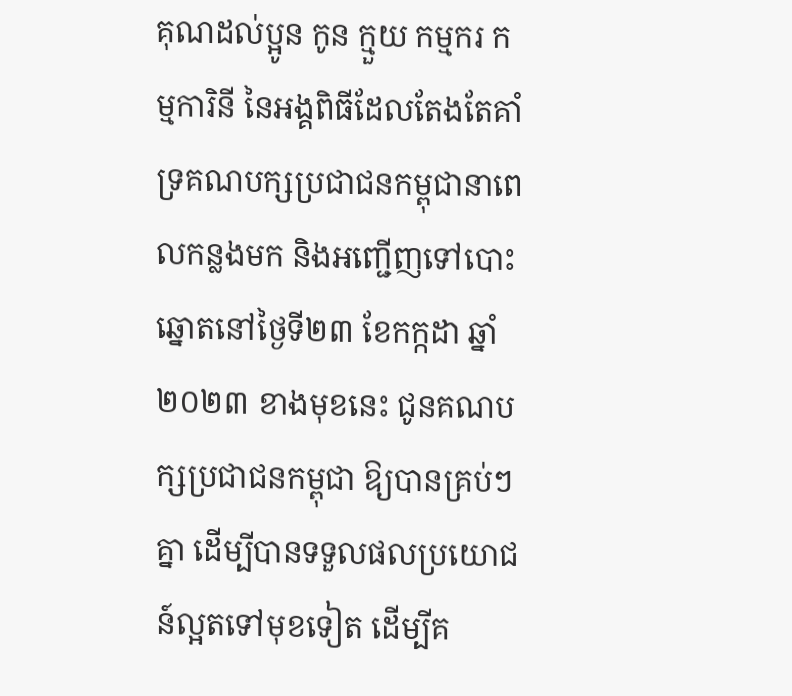គុណដល់ប្អូន កូន ក្មួយ កម្មករ កម្មការិនី នៃអង្គពិធីដែលតែងតែគាំទ្រគណបក្សប្រជាជនកម្ពុជានាពេលកន្លងមក និងអញ្ជើញទៅបោះឆ្នោតនៅថ្ងៃទី២៣ ខែកក្កដា ឆ្នាំ២០២៣ ខាងមុខនេះ ជូនគណបក្សប្រជាជនកម្ពុជា ឱ្យបានគ្រប់ៗគ្នា ដើម្បីបានទទួលផលប្រយោជន៍ល្អតទៅមុខទៀត ដើម្បីគ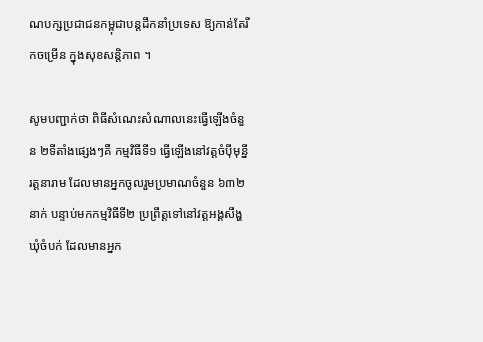ណបក្សប្រជាជនកម្ពុជាបន្តដឹកនាំប្រទេស ឱ្យកាន់តែរីកចម្រើន ក្នុងសុខសន្តិភាព ។

សូមបញ្ជាក់ថា ពិធីសំណេះសំណាលនេះធ្វើឡើងចំនួន ២ទីតាំងផ្សេងៗគឺ កម្មវិធីទី១ ធ្វើឡើងនៅវត្តចំប៉ីមុន្នីរត្តនារាម ដែលមានអ្នកចូលរួមប្រមាណចំនួន ៦៣២នាក់ បន្ទាប់មកកម្មវិធីទី២ ប្រព្រឹត្តទៅនៅវត្តអង្គសឹង្ហ ឃុំចំបក់ ដែលមានអ្នក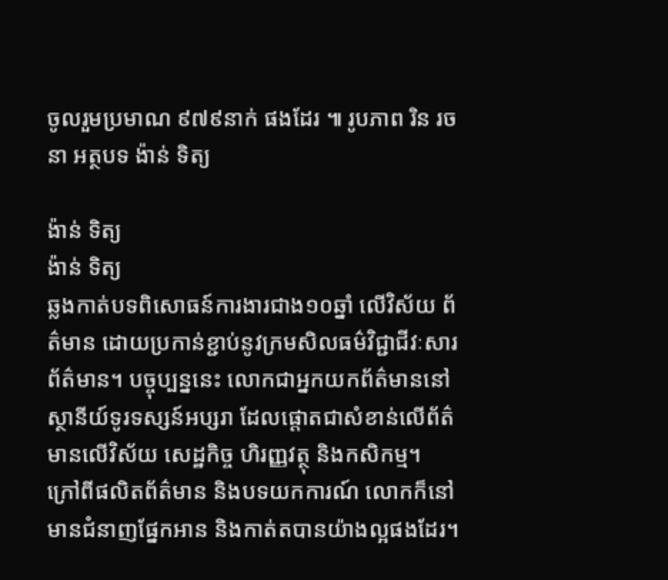ចូលរួមប្រមាណ ៩៧៩នាក់ ផងដែរ ៕ រូបភាព រិន រចនា អត្ថបទ ង៉ាន់ ទិត្យ

ង៉ាន់ ទិត្យ
ង៉ាន់ ទិត្យ
ឆ្លងកាត់បទពិសោធន៍ការងារជាង១០ឆ្នាំ លើវិស័យ ព័ត៌មាន ដោយប្រកាន់ខ្ជាប់នូវក្រមសិលធម៌វិជ្ជាជីវៈសារព័ត៌មាន។ បច្ចុប្បន្ននេះ លោកជាអ្នកយកព័ត៌មាននៅស្ថានីយ៍ទូរទស្សន៍អប្សរា ដែលផ្តោតជាសំខាន់លើព័ត៌មានលើវិស័យ សេដ្ឋកិច្ច ហិរញ្ញវត្ថុ និងកសិកម្ម។ ក្រៅពីផលិតព័ត៌មាន និងបទយកការណ៍ លោកក៏នៅមានជំនាញផ្នែកអាន និងកាត់តបានយ៉ាងល្អផងដែរ។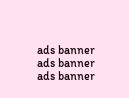ads banner
ads banner
ads banner